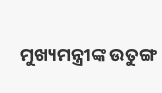ମୁଖ୍ୟମନ୍ତ୍ରୀଙ୍କ ଉତୁଙ୍ଗ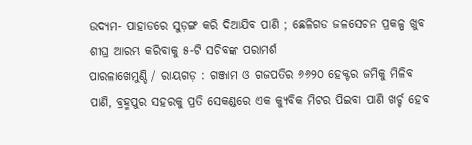ଉଦ୍ୟମ- ପାହାଡରେ ସୁଡ଼ଙ୍ଗ କରି ଦିଆଯିବ ପାଣି ; ଛେଳିଗଡ ଜଳସେଚନ ପ୍ରକଳ୍ପ ଖୁବ ଶୀଘ୍ର ଆରମ୍ଭ କରିବାକୁ ୫-ଟି ସଚିବଙ୍କ ପରାମର୍ଶ
ପାରଳାଖେମୁଣ୍ଡି / ରାୟଗଡ଼ : ଗଞ୍ଜାମ ଓ ଗଜପତିର ୬୬୨୦ ହେକ୍ଟର ଜମିକୁ ମିଳିବ ପାଣି, ବ୍ରହ୍ମପୁର ସହରକୁ ପ୍ରତି ସେକଣ୍ଡରେ ଏକ କ୍ୟୁବିକ ମିଟର ପିଇବା ପାଣି ଖର୍ଚ୍ଚ ହେବ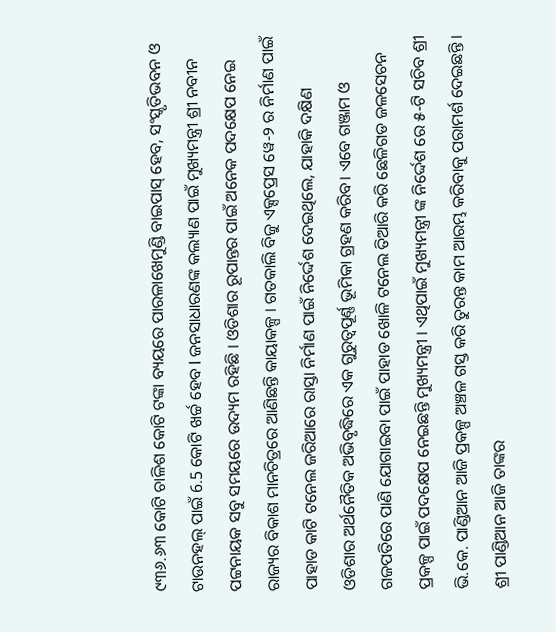୯୩୬.୬୩ କୋଟି ଚାଳିଶ କୋଟି ଟଙ୍କା ବ୍ୟୟରେ ପାରଳାଖେମୁଣ୍ଡି ବାଇପାସ୍ ହେବ, ସଂସ୍କୃତିଭବନ ଓ ଟାଉନହଲ୍ ପାଇଁ 6.5 କୋଟି ଖର୍ଚ୍ଚ ହେବ l ଜନସାଧାରଣଙ୍କ କଲ୍ୟାଣ ପାଇଁ ମୁଖ୍ୟମନ୍ତ୍ରୀ ଶ୍ରୀ ନବୀନ ପଟ୍ଟନାୟକ ସବୁ ସମୟରେ ଉଦ୍ୟମ ରହିଛି । ଓଡିଶାର ରୂପାନ୍ତର ପାଇଁ ଅନେକ ପଦକ୍ଷେପ ନେଇ ରାଜ୍ୟର ବିକାଶ ମାନଚିତ୍ରରେ ଆଣିଛନ୍ତି କାୟାକଳ୍ପ । ଗତକାଲି ବିଜୁ ଏକ୍ସପ୍ରେସ ୱେ-୨ ର ନିର୍ମାଣ ପାଇଁ ପାହାଡ କାଟି ଟନେଲ ଜରିଆରେ ରାସ୍ତା ନିର୍ମାଣ ପାଇଁ ନିର୍ଦ୍ଦେଶ ଦେଇଥିଲେ, ଯାହାକି ଦକ୍ଷିଣ ଓଡିଶାର ଅର୍ଥନୈତିକ ଅଭିବୃଦ୍ଧିରେ ଏକ ଗୁରୁତ୍ବପୂର୍ଣ୍ଣ ଭୂମିକା ଗ୍ରହଣ କରିବ। ଏବେ ଗଞ୍ଜାମ ଓ ଗଜପତିରେ ପାଣି ଯୋଗାଇବା ପାଇଁ ପାହାଡ ଖୋଳି ଟନେଲ ତିଆରି କରି ଛେଳିଗଡ ଜଳସେଚନ ପ୍ରକଳ୍ପ ପାଇଁ ପଦକ୍ଷେପ ନେଇଛନ୍ତି ମୁଖ୍ୟମନ୍ତ୍ରୀ । ଏଥିପାଇଁ ମୁଖ୍ୟମନ୍ତ୍ରୀ ଙ୍କ ନିର୍ଦ୍ଦେଶ ରେ ୫-ଟି ସଚିବ ଶ୍ରୀ ଭି.କେ. ପାଣ୍ଡିଆନ ଆଜି ପ୍ରକଳ୍ପ ଅଞ୍ଚଳ ଗସ୍ତ କରି ତୁରନ୍ତ କାମ ଆରମ୍ଭ କରିବାକୁ ପରାମର୍ଶ ଦେଇଛନ୍ତି । ଶ୍ରୀ ପାଣ୍ଡିଆନ ଆଜି ତାଙ୍କର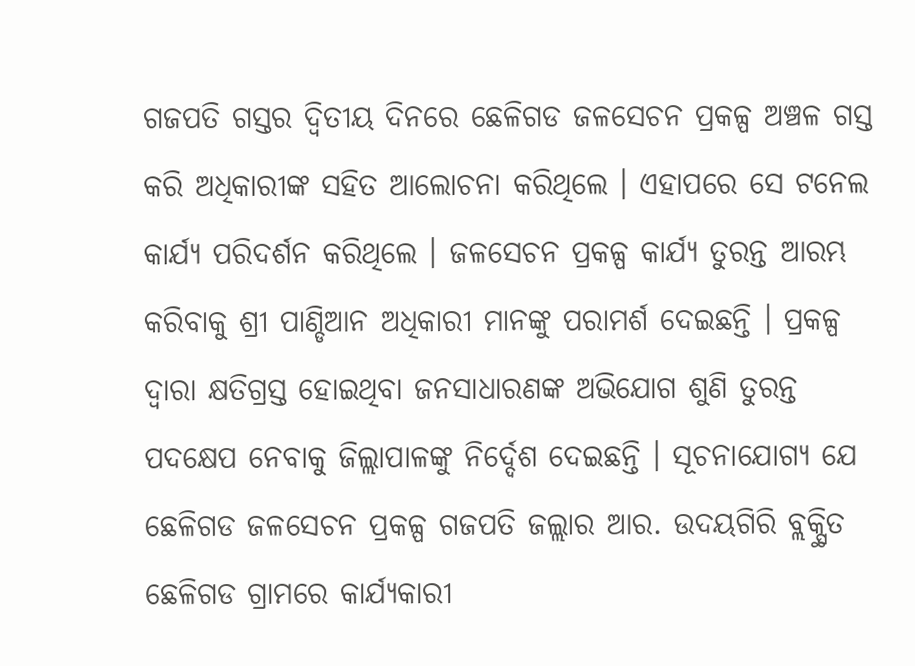ଗଜପତି ଗସ୍ତର ଦ୍ବିତୀୟ ଦିନରେ ଛେଳିଗଡ ଜଳସେଚନ ପ୍ରକଳ୍ପ ଅଞ୍ଚଳ ଗସ୍ତ କରି ଅଧିକାରୀଙ୍କ ସହିତ ଆଲୋଚନା କରିଥିଲେ । ଏହାପରେ ସେ ଟନେଲ କାର୍ଯ୍ୟ ପରିଦର୍ଶନ କରିଥିଲେ । ଜଳସେଚନ ପ୍ରକଳ୍ପ କାର୍ଯ୍ୟ ତୁରନ୍ତ ଆରମ୍ଭ କରିବାକୁ ଶ୍ରୀ ପାଣ୍ଡିଆନ ଅଧିକାରୀ ମାନଙ୍କୁ ପରାମର୍ଶ ଦେଇଛନ୍ତି । ପ୍ରକଳ୍ପ ଦ୍ବାରା କ୍ଷତିଗ୍ରସ୍ତ ହୋଇଥିବା ଜନସାଧାରଣଙ୍କ ଅଭିଯୋଗ ଶୁଣି ତୁରନ୍ତ ପଦକ୍ଷେପ ନେବାକୁ ଜିଲ୍ଲାପାଳଙ୍କୁ ନିର୍ଦ୍ଦେଶ ଦେଇଛନ୍ତି । ସୂଚନାଯୋଗ୍ୟ ଯେ ଛେଳିଗଡ ଜଳସେଚନ ପ୍ରକଳ୍ପ ଗଜପତି ଜଲ୍ଲାର ଆର. ଉଦୟଗିରି ବ୍ଲକ୍ସ୍ଥିତ ଛେଳିଗଡ ଗ୍ରାମରେ କାର୍ଯ୍ୟକାରୀ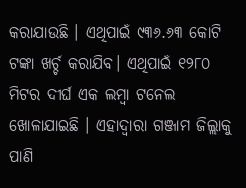କରାଯାଉଛି । ଏଥିପାଇଁ ୯୩୬.୬୩ କୋଟି ଟଙ୍କା ଖର୍ଚ୍ଚ କରାଯିବ। ଏଥିପାଇଁ ୧୨୮୦ ମିଟର ଦୀର୍ଘ ଏକ ଲମ୍ବା ଟନେଲ ଖୋଳାଯାଇଛି । ଏହାଦ୍ବାରା ଗଞ୍ଜାମ ଜିଲ୍ଲାକୁ ପାଣି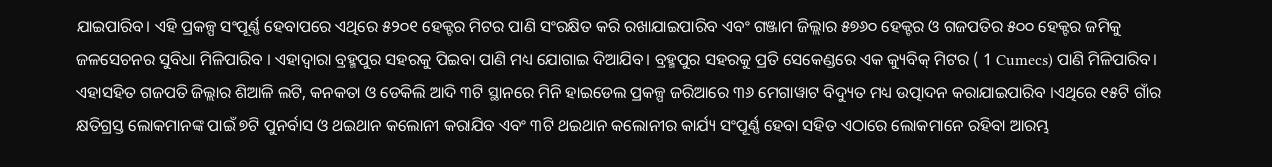ଯାଇପାରିବ। ଏହି ପ୍ରକଳ୍ପ ସଂପୂର୍ଣ୍ଣ ହେବାପରେ ଏଥିରେ ୫୨୦୧ ହେକ୍ଟର ମିଟର ପାଣି ସଂରକ୍ଷିତ କରି ରଖାଯାଇପାରିବ ଏବଂ ଗଞ୍ଜାମ ଜିଲ୍ଲାର ୫୭୬୦ ହେକ୍ଟର ଓ ଗଜପତିର ୫୦୦ ହେକ୍ଟର ଜମିକୁ ଜଳସେଚନର ସୁବିଧା ମିଳିପାରିବ । ଏହାଦ୍ବାରା ବ୍ରହ୍ମପୁର ସହରକୁ ପିଇବା ପାଣି ମଧ୍ୟ ଯୋଗାଇ ଦିଆଯିବ। ବ୍ରହ୍ମପୁର ସହରକୁ ପ୍ରତି ସେକେଣ୍ଡରେ ଏକ କ୍ୟୁବିକ୍ ମିଟର ( 1 Cumecs) ପାଣି ମିଳିପାରିବ। ଏହାସହିତ ଗଜପତି ଜିଲ୍ଲାର ଶିଆଳି ଲଟି, କନକତା ଓ ଡେକିଲି ଆଦି ୩ଟି ସ୍ଥାନରେ ମିନି ହାଇଡେଲ ପ୍ରକଳ୍ପ ଜରିଆରେ ୩୬ ମେଗାୱାଟ ବିଦ୍ୟୁତ ମଧ୍ୟ ଉତ୍ପାଦନ କରାଯାଇପାରିବ ।ଏଥିରେ ୧୫ଟି ଗାଁର କ୍ଷତିଗ୍ରସ୍ତ ଲୋକମାନଙ୍କ ପାଇଁ ୭ଟି ପୁନର୍ବାସ ଓ ଥଇଥାନ କଲୋନୀ କରାଯିବ ଏବଂ ୩ଟି ଥଇଥାନ କଲୋନୀର କାର୍ଯ୍ୟ ସଂପୂର୍ଣ୍ଣ ହେବା ସହିତ ଏଠାରେ ଲୋକମାନେ ରହିବା ଆରମ୍ଭ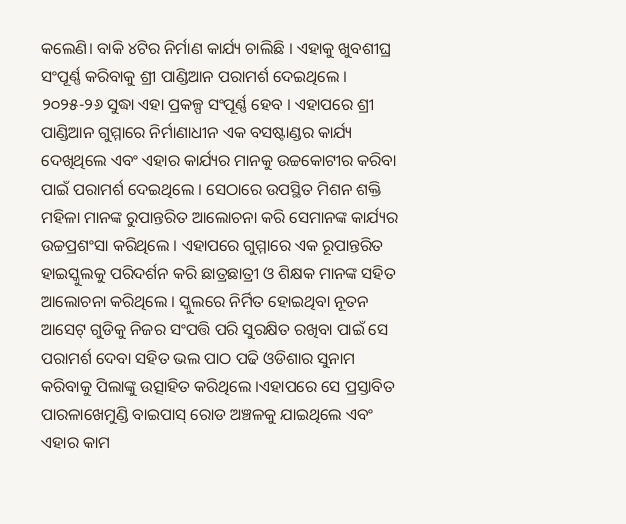କଲେଣି। ବାକି ୪ଟିର ନିର୍ମାଣ କାର୍ଯ୍ୟ ଚାଲିଛି । ଏହାକୁ ଖୁବଶୀଘ୍ର ସଂପୂର୍ଣ୍ଣ କରିବାକୁ ଶ୍ରୀ ପାଣ୍ଡିଆନ ପରାମର୍ଶ ଦେଇଥିଲେ । ୨୦୨୫-୨୬ ସୁଦ୍ଧା ଏହା ପ୍ରକଳ୍ପ ସଂପୂର୍ଣ୍ଣ ହେବ । ଏହାପରେ ଶ୍ରୀ ପାଣ୍ଡିଆନ ଗୁମ୍ମାରେ ନିର୍ମାଣାଧୀନ ଏକ ବସଷ୍ଟାଣ୍ଡର କାର୍ଯ୍ୟ ଦେଖିଥିଲେ ଏବଂ ଏହାର କାର୍ଯ୍ୟର ମାନକୁ ଉଚ୍ଚକୋଟୀର କରିବା ପାଇଁ ପରାମର୍ଶ ଦେଇଥିଲେ । ସେଠାରେ ଉପସ୍ଥିତ ମିଶନ ଶକ୍ତି ମହିଳା ମାନଙ୍କ ରୁପାନ୍ତରିତ ଆଲୋଚନା କରି ସେମାନଙ୍କ କାର୍ଯ୍ୟର ଉଚ୍ଚପ୍ରଶଂସା କରିଥିଲେ । ଏହାପରେ ଗୁମ୍ମାରେ ଏକ ରୂପାନ୍ତରିତ ହାଇସ୍କୁଲକୁ ପରିଦର୍ଶନ କରି ଛାତ୍ରଛାତ୍ରୀ ଓ ଶିକ୍ଷକ ମାନଙ୍କ ସହିତ ଆଲୋଚନା କରିଥିଲେ । ସ୍କୁଲରେ ନିର୍ମିତ ହୋଇଥିବା ନୂତନ ଆସେଟ୍ ଗୁଡିକୁ ନିଜର ସଂପତ୍ତି ପରି ସୁରକ୍ଷିତ ରଖିବା ପାଇଁ ସେ ପରାମର୍ଶ ଦେବା ସହିତ ଭଲ ପାଠ ପଢି ଓଡିଶାର ସୁନାମ କରିବାକୁ ପିଲାଙ୍କୁ ଉତ୍ସାହିତ କରିଥିଲେ ।ଏହାପରେ ସେ ପ୍ରସ୍ତାବିତ ପାରଳାଖେମୁଣ୍ଡି ବାଇପାସ୍ ରୋଡ ଅଞ୍ଚଳକୁ ଯାଇଥିଲେ ଏବଂ ଏହାର କାମ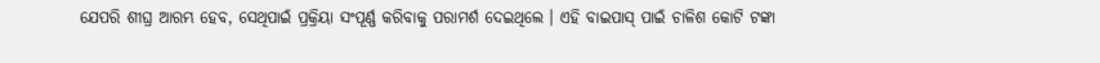ଯେପରି ଶୀଘ୍ର ଆରମ୍ଭ ହେବ, ସେଥିପାଇଁ ପ୍ରକ୍ରିୟା ସଂପୂର୍ଣ୍ଣ କରିବାକୁ ପରାମର୍ଶ ଦେଇଥିଲେ । ଏହି ବାଇପାସ୍ ପାଇଁ ଚାଳିଶ କୋଟି ଟଙ୍କା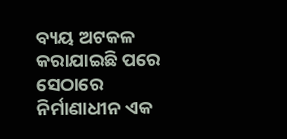ବ୍ୟୟ ଅଟକଳ କରାଯାଇଛି ପରେ ସେଠାରେ ନିର୍ମାଣାଧୀନ ଏକ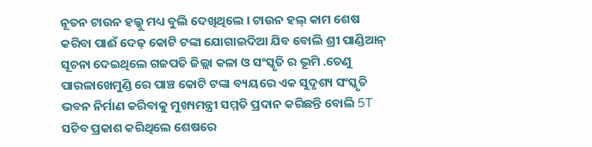ନୂତନ ଟାଉନ ହଲ୍କୁ ମଧ୍ୟ ବୁଲି ଦେଖିଥିଲେ । ଟାଉନ ହଲ୍ କାମ ଶେଷ କରିବା ପାଈଁ ଦେଢ଼ କୋଟି ଟଙ୍କା ଯୋଗାଇଦିଆ ଯିବ ବୋଲି ଶ୍ରୀ ପାଣ୍ଡିଆନ୍ ସୂଚନା ଦେଇଥିଲେ ଗଜପତି ଜିଲ୍ଲା କଳା ଓ ସଂସ୍କୃତି ର ଭୂମି .ତେଣୁ ପାରଳାଖେମୁଣ୍ଡି ରେ ପାଞ୍ଚ କୋଟି ଟଙ୍କା ବ୍ୟୟରେ ଏକ ସୁଦୃଶ୍ୟ ସଂସ୍କୃତି ଭବନ ନିର୍ମାଣ କରିବାକୁ ମୁଖ୍ୟମନ୍ତ୍ରୀ ସମ୍ମତି ପ୍ରଦାନ କରିଛନ୍ତି ବୋଲି 5T ସଚିବ ପ୍ରକାଶ କରିଥିଲେ ଶେଷରେ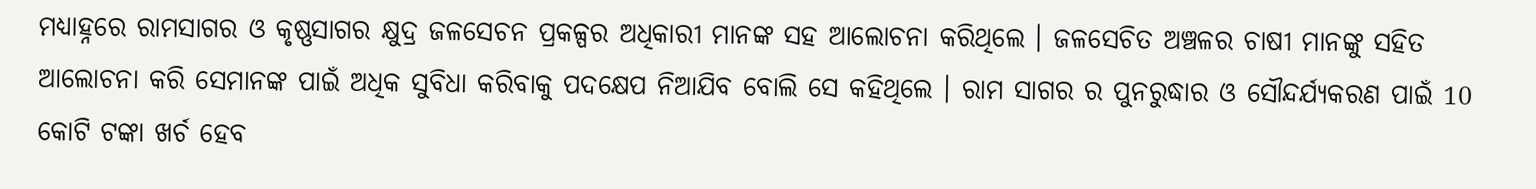ମଧ୍ୟାହ୍ନରେ ରାମସାଗର ଓ କୃଷ୍ଣସାଗର କ୍ଷୁଦ୍ର ଜଳସେଚନ ପ୍ରକଳ୍ପର ଅଧିକାରୀ ମାନଙ୍କ ସହ ଆଲୋଚନା କରିଥିଲେ । ଜଳସେଚିତ ଅଞ୍ଚଳର ଚାଷୀ ମାନଙ୍କୁ ସହିତ ଆଲୋଚନା କରି ସେମାନଙ୍କ ପାଇଁ ଅଧିକ ସୁବିଧା କରିବାକୁ ପଦକ୍ଷେପ ନିଆଯିବ ବୋଲି ସେ କହିଥିଲେ । ରାମ ସାଗର ର ପୁନରୁଦ୍ଧାର ଓ ସୌନ୍ଦର୍ଯ୍ୟକରଣ ପାଇଁ 10 କୋଟି ଟଙ୍କା ଖର୍ଚ ହେବ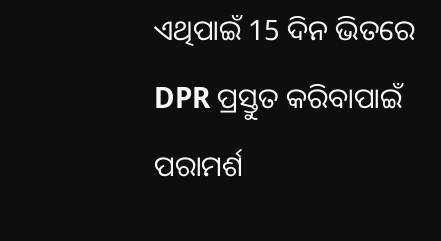ଏଥିପାଇଁ 15 ଦିନ ଭିତରେ DPR ପ୍ରସ୍ତୁତ କରିବାପାଇଁ ପରାମର୍ଶ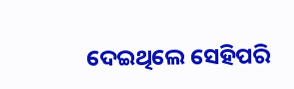ଦେଇଥିଲେ ସେହିପରି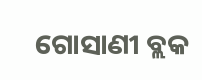ଗୋସାଣୀ ବ୍ଲକ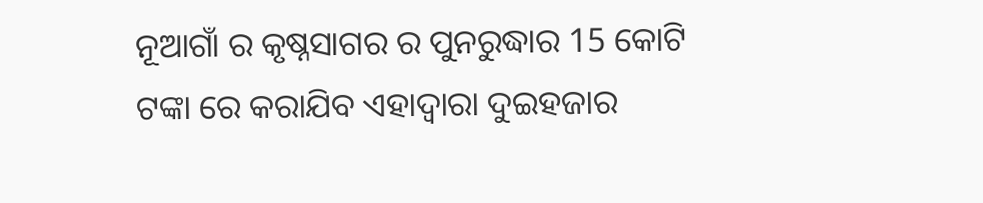ନୂଆଗାଁ ର କୃଷ୍ନସାଗର ର ପୁନରୁଦ୍ଧାର 15 କୋଟି ଟଙ୍କା ରେ କରାଯିବ ଏହାଦ୍ୱାରା ଦୁଇହଜାର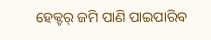ହେକ୍ଟର୍ ଜମି ପାଣି ପାଇପାରିବ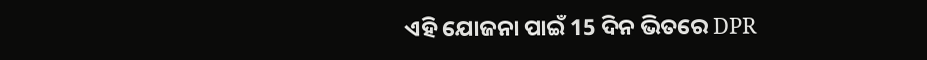ଏହି ଯୋଜନା ପାଇଁ 15 ଦିନ ଭିତରେ DPR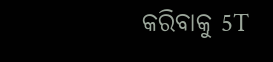କରିବାକୁ 5T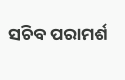ସଚିବ ପରାମର୍ଶ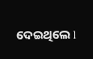ଦେଇଥିଲେ l